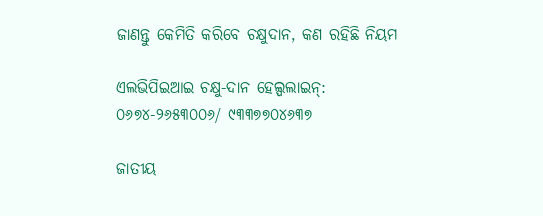ଜାଣନ୍ତୁ କେମିତି କରିବେ ଚକ୍ଷୁଦାନ, କଣ ରହିଛି ନିୟମ

ଏଲଭିପିଇଆଇ ଚକ୍ଷୁ-ଦାନ ହେଲ୍ପଲାଇନ୍‌: ୦୬୭୪-୨୬୫୩୦୦୬/ ୯୩୩୭୭୦୪୬୩୭

ଜାତୀୟ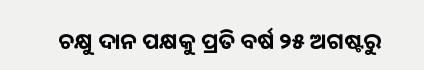ଚକ୍ଷୁ ଦାନ ପକ୍ଷକୁ ପ୍ରତି ବର୍ଷ ୨୫ ଅଗଷ୍ଟରୁ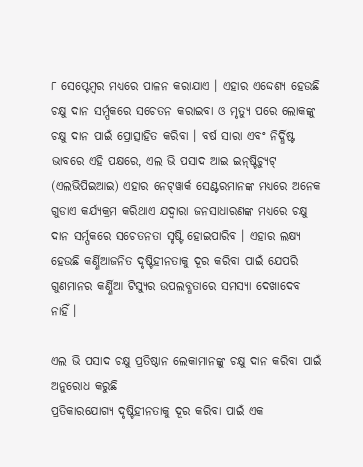୮ ସେପ୍ଟେମ୍ବର ମଧ୍ୟରେ ପାଳନ କରାଯାଏ । ଏହାର ଏଦ୍ଦେଶ୍ୟ ହେଉଛି ଚକ୍ଷୁ ଦାନ ସର୍ମ୍ପକରେ ସଚେତନ କରାଇବା ଓ ମୃତ୍ୟୁ ପରେ ଲୋକଙ୍କୁ ଚକ୍ଷୁ ଦାନ ପାଇଁ ପ୍ରୋତ୍ସାହିତ କରିବା । ବର୍ଷ ସାରା ଏବଂ ନିର୍ଦ୍ଧିଷ୍ଟ ଭାବରେ ଏହି ପକ୍ଷରେ, ଏଲ ଭି ପସାଦ ଆଇ ଇନ୍‌ଷ୍ଟିଚ୍ୟୁଟ୍ (ଏଲଭିପିଇଆଇ) ଏହାର ନେଟ୍‌ୱାର୍କ ସେଣ୍ଟରମାନଙ୍କ ମଧ୍ୟରେ ଅନେକ ଗୁଡାଏ କର୍ଯ୍ୟକ୍ରମ କରିଥାଏ ଯଦ୍ୱାରା ଜନସାଧାରଣଙ୍କ ମଧ୍ୟରେ ଚକ୍ଷୁ ଦାନ ସର୍ମ୍ପକରେ ସଚେତନତା ସୃଷ୍ଟି ହୋଇପାରିବ । ଏହାର ଲକ୍ଷ୍ୟ ହେଉଛି କର୍ଣ୍ଣିଆଜନିତ ଦୃଷ୍ଟିହୀନତାକୁ ଦୂର କରିବା ପାଇଁ ଯେପରି ଗୁଣମାନର କର୍ଣ୍ଣିଆ ଟିସ୍ୟୁର ଉପଲବ୍ଧତାରେ ସମସ୍ୟା ଦେଖାଦେବ ନାହିଁ ।

ଏଲ ଭି ପସାଦ ଚକ୍ଷୁ ପ୍ରତିଷ୍ଠାନ ଲେକାମାନଙ୍କୁ ଚକ୍ଷୁ ଦାନ କରିବା ପାଇଁ ଅନୁରୋଧ କରୁଛି
ପ୍ରତିକାରଯୋଗ୍ୟ ଦୃଷ୍ଟିହୀନତାକୁ ଦୂର କରିବା ପାଇଁ ଏକ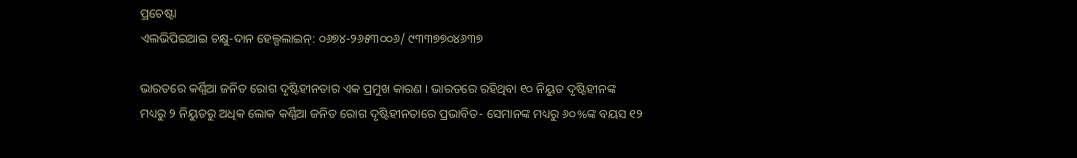ପ୍ରଚେଷ୍ଟା
ଏଲଭିପିଇଆଇ ଚକ୍ଷୁ-ଦାନ ହେଲ୍ପଲାଇନ୍‌: ୦୬୭୪-୨୬୫୩୦୦୬/ ୯୩୩୭୭୦୪୬୩୭

ଭାରତରେ କର୍ଣ୍ଣିଆ ଜନିତ ରୋଗ ଦୃଷ୍ଟିହୀନତାର ଏକ ପ୍ରମୁଖ କାରଣ । ଭାରତରେ ରହିଥିବା ୧୦ ନିୟୁତ ଦୃଷ୍ଟିହୀନଙ୍କ ମଧ୍ୟରୁ ୨ ନିୟୁତରୁ ଅଧିକ ଲୋକ କର୍ଣ୍ଣିଆ ଜନିତ ରୋଗ ଦୃଷ୍ଟିହୀନତାରେ ପ୍ରଭାବିତ- ସେମାନଙ୍କ ମଧ୍ୟରୁ ୬୦%ଙ୍କ ବୟସ ୧୨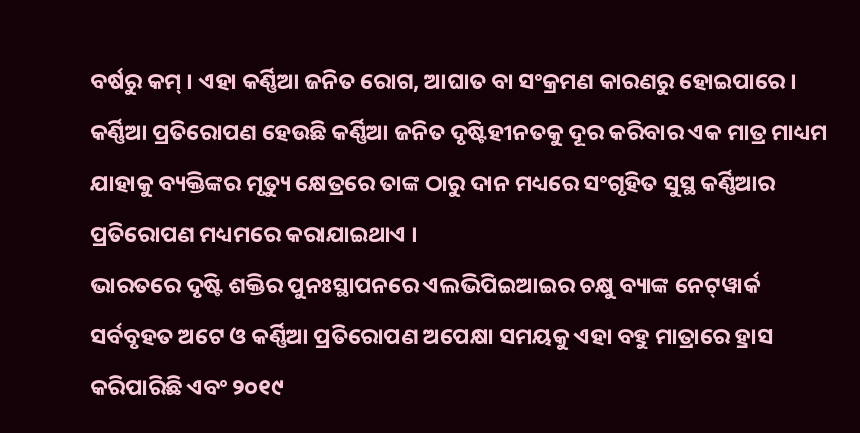ବର୍ଷରୁ କମ୍ । ଏହା କର୍ଣ୍ଣିଆ ଜନିତ ରୋଗ, ଆଘାତ ବା ସଂକ୍ରମଣ କାରଣରୁ ହୋଇପାରେ । କର୍ଣ୍ଣିଆ ପ୍ରତିରୋପଣ ହେଉଛି କର୍ଣ୍ଣିଆ ଜନିତ ଦୃଷ୍ଟିହୀନତକୁ ଦୂର କରିବାର ଏକ ମାତ୍ର ମାଧ୍ୟମ ଯାହାକୁ ବ୍ୟକ୍ତିଙ୍କର ମୃତ୍ୟୁ କ୍ଷେତ୍ରରେ ତାଙ୍କ ଠାରୁ ଦାନ ମଧ୍ୟରେ ସଂଗୃହିତ ସୁସ୍ଥ କର୍ଣ୍ଣିଆର ପ୍ରତିରୋପଣ ମଧ୍ୟମରେ କରାଯାଇଥାଏ ।
ଭାରତରେ ଦୃଷ୍ଟି ଶକ୍ତିର ପୁନଃସ୍ଥାପନରେ ଏଲଭିପିଇଆଇର ଚକ୍ଷୁ ବ୍ୟାଙ୍କ ନେଟ୍‌ୱାର୍କ ସର୍ବବୃହତ ଅଟେ ଓ କର୍ଣ୍ଣିଆ ପ୍ରତିରୋପଣ ଅପେକ୍ଷା ସମୟକୁ ଏହା ବହୁ ମାତ୍ରାରେ ହ୍ରାସ କରିପାରିଛି ଏବଂ ୨୦୧୯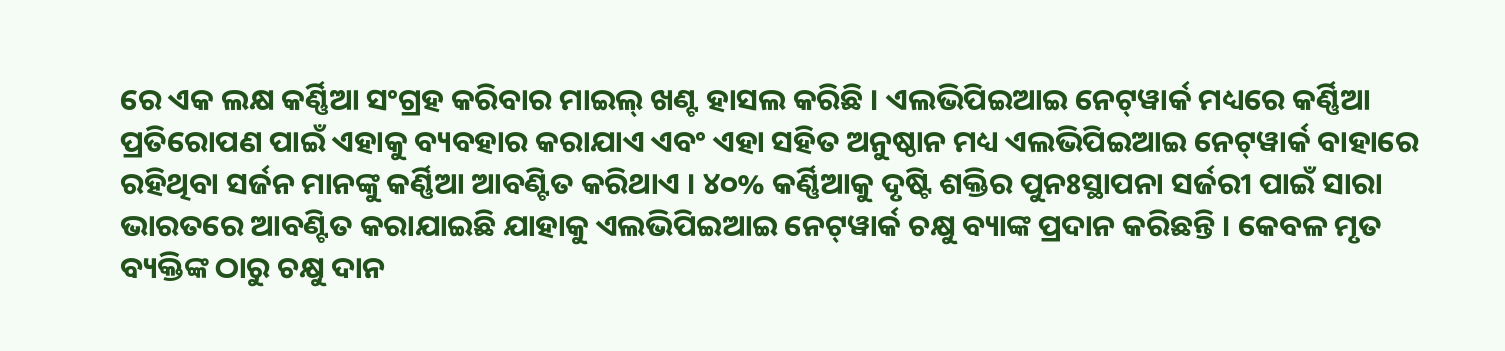ରେ ଏକ ଲକ୍ଷ କର୍ଣ୍ଣିଆ ସଂଗ୍ରହ କରିବାର ମାଇଲ୍ ଖଣ୍ଟ ହାସଲ କରିଛି । ଏଲଭିପିଇଆଇ ନେଟ୍‌ୱାର୍କ ମଧ୍ୟରେ କର୍ଣ୍ଣିଆ ପ୍ରତିରୋପଣ ପାଇଁ ଏହାକୁ ବ୍ୟବହାର କରାଯାଏ ଏବଂ ଏହା ସହିତ ଅନୁଷ୍ଠାନ ମଧ୍ୟ ଏଲଭିପିଇଆଇ ନେଟ୍‌ୱାର୍କ ବାହାରେ ରହିଥିବା ସର୍ଜନ ମାନଙ୍କୁ କର୍ଣ୍ଣିଆ ଆବଣ୍ଟିତ କରିଥାଏ । ୪୦% କର୍ଣ୍ଣିଆକୁ ଦୃଷ୍ଟି ଶକ୍ତିର ପୁନଃସ୍ଥାପନା ସର୍ଜରୀ ପାଇଁ ସାରା ଭାରତରେ ଆବଣ୍ଟିତ କରାଯାଇଛି ଯାହାକୁ ଏଲଭିପିଇଆଇ ନେଟ୍‌ୱାର୍କ ଚକ୍ଷୁ ବ୍ୟାଙ୍କ ପ୍ରଦାନ କରିଛନ୍ତି । କେବଳ ମୃତ ବ୍ୟକ୍ତିଙ୍କ ଠାରୁ ଚକ୍ଷୁ ଦାନ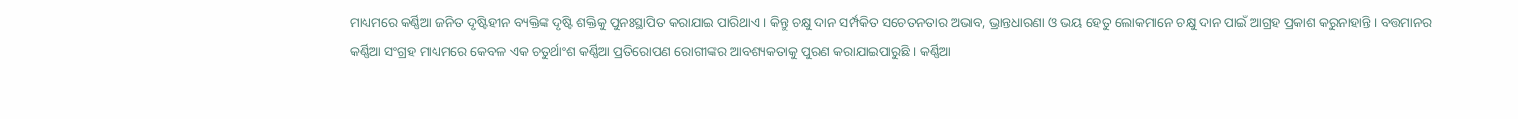ମାଧ୍ୟମରେ କର୍ଣ୍ଣିଆ ଜନିତ ଦୃଷ୍ଟିହୀନ ବ୍ୟକ୍ତିଙ୍କ ଦୃଷ୍ଟି ଶକ୍ତିକୁ ପୁନଃସ୍ଥାପିତ କରାଯାଇ ପାରିଥାଏ । କିନ୍ତୁ ଚକ୍ଷୁ ଦାନ ସର୍ମ୍ପକିତ ସଚେତନତାର ଅଭାବ, ଭ୍ରାନ୍ତଧାରଣା ଓ ଭୟ ହେତୁ ଲୋକମାନେ ଚକ୍ଷୁ ଦାନ ପାଇଁ ଆଗ୍ରହ ପ୍ରକାଶ କରୁନାହାନ୍ତି । ବତ୍ତମାନର କର୍ଣ୍ଣିଆ ସଂଗ୍ରହ ମାଧ୍ୟମରେ କେବଳ ଏକ ଚତୁର୍ଥାଂଶ କର୍ଣ୍ଣିଆ ପ୍ରତିରୋପଣ ରୋଗୀଙ୍କର ଆବଶ୍ୟକତାକୁ ପୁରଣ କରାଯାଇପାରୁଛି । କର୍ଣ୍ଣିଆ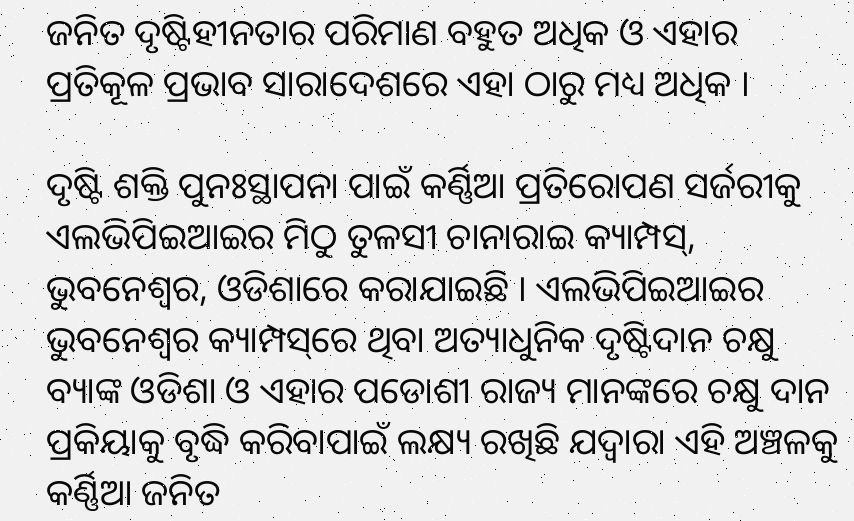ଜନିତ ଦୃଷ୍ଟିହୀନତାର ପରିମାଣ ବହୁତ ଅଧିକ ଓ ଏହାର ପ୍ରତିକୂଳ ପ୍ରଭାବ ସାରାଦେଶରେ ଏହା ଠାରୁ ମଧ୍ୟ ଅଧିକ ।

ଦୃଷ୍ଟି ଶକ୍ତି ପୁନଃସ୍ଥାପନା ପାଇଁ କର୍ଣ୍ଣିଆ ପ୍ରତିରୋପଣ ସର୍ଜରୀକୁ ଏଲଭିପିଇଆଇର ମିଠୁ ତୁଳସୀ ଚାନାରାଇ କ୍ୟାମ୍ପସ୍‌, ଭୁବନେଶ୍ୱର, ଓଡିଶାରେ କରାଯାଇଛି । ଏଲଭିପିଇଆଇର ଭୁବନେଶ୍ୱର କ୍ୟାମ୍ପସ୍‌ରେ ଥିବା ଅତ୍ୟାଧୁନିକ ଦୃଷ୍ଟିଦାନ ଚକ୍ଷୁ ବ୍ୟାଙ୍କ ଓଡିଶା ଓ ଏହାର ପଡୋଶୀ ରାଜ୍ୟ ମାନଙ୍କରେ ଚକ୍ଷୁ ଦାନ ପ୍ରକିୟାକୁ ବୃଦ୍ଧି କରିବାପାଇଁ ଲକ୍ଷ୍ୟ ରଖିଛି ଯଦ୍ୱାରା ଏହି ଅଞ୍ଚଳକୁ କର୍ଣ୍ଣିଆ ଜନିତ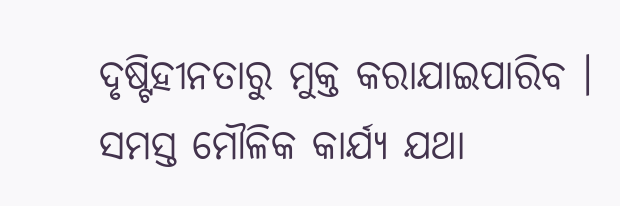ଦୃଷ୍ଟିହୀନତାରୁ ମୁକ୍ତ କରାଯାଇପାରିବ । ସମସ୍ତ ମୌଳିକ କାର୍ଯ୍ୟ ଯଥା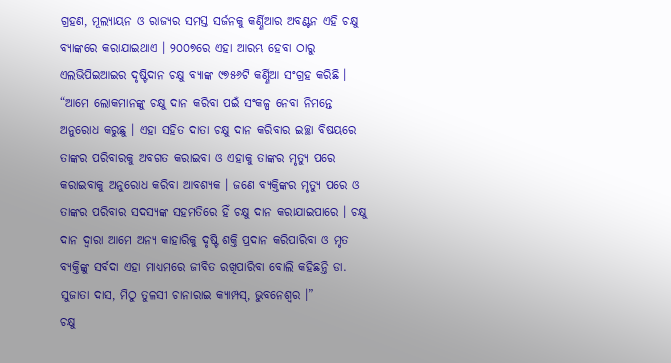ଗ୍ରହଣ, ମୂଲ୍ୟାୟନ ଓ ରାଜ୍ୟର ସମସ୍ତ ସର୍ଜନକୁ କର୍ଣ୍ଣିଆର ଅବଣ୍ଟନ ଏହି ଚକ୍ଷୁ ବ୍ୟାଙ୍କରେ କରାଯାଇଥାଏ । ୨୦୦୭ରେ ଏହା ଆରମ୍ଭ ହେବା ଠାରୁ ଏଲଭିପିଇଆଇର ଦୃଷ୍ଟିଦାନ ଚକ୍ଷୁ ବ୍ୟାଙ୍କ ୯୭୫୬ଟି କର୍ଣ୍ଣିଆ ସଂଗ୍ରହ କରିଛି ।
“ଆମେ ଲୋକମାନଙ୍କୁ ଚକ୍ଷୁ ଦାନ କରିବା ପଇଁ ସଂକଳ୍ପ ନେବା ନିମନ୍ତେ ଅନୁରୋଧ କରୁଛୁ । ଏହା ସହିତ ଦାତା ଚକ୍ଷୁ ଦାନ କରିବାର ଇଚ୍ଛା ବିଷୟରେ ତାଙ୍କର ପରିବାରକୁ ଅବଗତ କରାଇବା ଓ ଏହାକୁ ତାଙ୍କର ମୃତ୍ୟୁ ପରେ କରାଇବାକୁ ଅନୁରୋଧ କରିବା ଆବଶ୍ୟକ । ଜଣେ ବ୍ୟକ୍ତିଙ୍କର ମୃତ୍ୟୁ ପରେ ଓ ତାଙ୍କର ପରିବାର ସଦସ୍ୟଙ୍କ ସହମତିରେ ହିଁ ଚକ୍ଷୁ ଦାନ କରାଯାଇପାରେ । ଚକ୍ଷୁ ଦାନ ଦ୍ୱାରା ଆମେ ଅନ୍ୟ କାହାରିକୁ ଦୃଷ୍ଟି ଶକ୍ତି ପ୍ରଦାନ କରିପାରିବା ଓ ମୃତ ବ୍ୟକ୍ତିଙ୍କୁ ସର୍ବଦା ଏହା ମାଧ୍ୟମରେ ଜୀବିତ ରଖିପାରିବା ବୋଲି କହିଛନ୍ତି ଡା. ସୁଜାତା ଦାସ, ମିଠୁ ତୁଳସୀ ଚାନାରାଇ କ୍ୟାମ୍ପସ୍‌, ଭୁବନେଶ୍ୱର ।”
ଚକ୍ଷୁ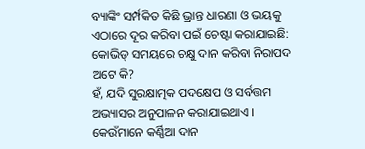ବ୍ୟାଙ୍କିଂ ସର୍ମ୍ପକିତ କିଛି ଭ୍ରାନ୍ତ ଧାରଣା ଓ ଭୟକୁ ଏଠାରେ ଦୂର କରିବା ପଇଁ ଚେଷ୍ଟା କରାଯାଇଛି:
କୋଭିଡ୍ ସମୟରେ ଚକ୍ଷୁ ଦାନ କରିବା ନିରାପଦ ଅଟେ କି?
ହଁ, ଯଦି ସୁରକ୍ଷାତ୍ମକ ପଦକ୍ଷେପ ଓ ସର୍ବତ୍ତମ ଅଭ୍ୟାସର ଅନୁପାଳନ କରାଯାଇଥାଏ ।
କେଉଁମାନେ କର୍ଣ୍ଣିଆ ଦାନ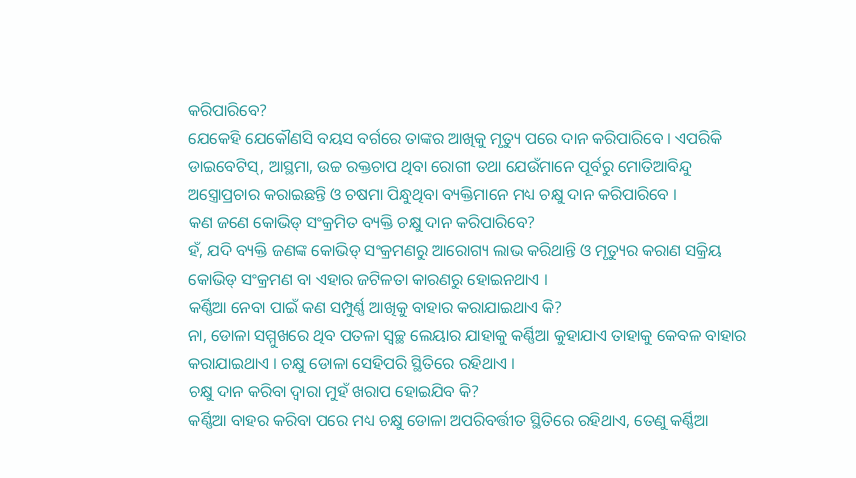କରିପାରିବେ?
ଯେକେହି ଯେକୌଣସି ବୟସ ବର୍ଗରେ ତାଙ୍କର ଆଖିକୁ ମୃତ୍ୟୁ ପରେ ଦାନ କରିପାରିବେ । ଏପରିକି ଡାଇବେଟିସ୍‌, ଆସ୍ଥମା, ଉଚ୍ଚ ରକ୍ତଚାପ ଥିବା ରୋଗୀ ତଥା ଯେଉଁମାନେ ପୂର୍ବରୁ ମୋତିଆବିନ୍ଦୁ ଅସ୍ତ୍ରୋପ୍ରଚାର କରାଇଛନ୍ତି ଓ ଚଷମା ପିନ୍ଧୁଥିବା ବ୍ୟକ୍ତିମାନେ ମଧ୍ୟ ଚକ୍ଷୁ ଦାନ କରିପାରିବେ ।
କଣ ଜଣେ କୋଭିଡ୍ ସଂକ୍ରମିତ ବ୍ୟକ୍ତି ଚକ୍ଷୁ ଦାନ କରିପାରିବେ?
ହଁ, ଯଦି ବ୍ୟକ୍ତି ଜଣଙ୍କ କୋଭିଡ୍ ସଂକ୍ରମଣରୁ ଆରୋଗ୍ୟ ଲାଭ କରିଥାନ୍ତି ଓ ମୃତ୍ୟୁର କରାଣ ସକ୍ରିୟ କୋଭିଡ୍ ସଂକ୍ରମଣ ବା ଏହାର ଜଟିଳତା କାରଣରୁ ହୋଇନଥାଏ ।
କର୍ଣ୍ଣିଆ ନେବା ପାଇଁ କଣ ସମ୍ପୁର୍ଣ୍ଣ ଆଖିକୁ ବାହାର କରାଯାଇଥାଏ କି?
ନା, ଡୋଳା ସମ୍ମୁଖରେ ଥିବ ପତଳା ସ୍ୱଚ୍ଛ ଲେୟାର ଯାହାକୁ କର୍ଣ୍ଣିଆ କୁହାଯାଏ ତାହାକୁ କେବଳ ବାହାର କରାଯାଇଥାଏ । ଚକ୍ଷୁ ଡୋଳା ସେହିପରି ସ୍ଥିତିରେ ରହିଥାଏ ।
ଚକ୍ଷୁ ଦାନ କରିବା ଦ୍ୱାରା ମୁହଁ ଖରାପ ହୋଇଯିବ କି?
କର୍ଣ୍ଣିଆ ବାହର କରିବା ପରେ ମଧ୍ୟ ଚକ୍ଷୁ ଡୋଳା ଅପରିବର୍ତ୍ତୀତ ସ୍ଥିତିରେ ରହିଥାଏ, ତେଣୁ କର୍ଣ୍ଣିଆ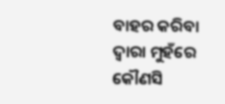ବାହର କରିବା ଦ୍ୱାରା ମୁହଁରେ କୌଣସି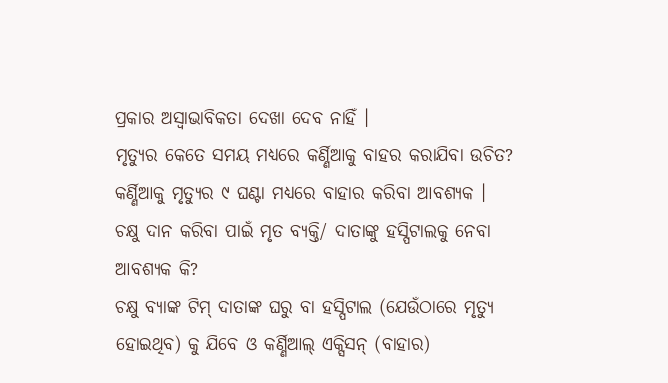ପ୍ରକାର ଅସ୍ୱାଭାବିକତା ଦେଖା ଦେବ ନାହିଁ ।
ମୃତ୍ୟୁର କେତେ ସମୟ ମଧ୍ୟରେ କର୍ଣ୍ଣିଆକୁ ବାହର କରାଯିବା ଉଚିତ?
କର୍ଣ୍ଣିଆକୁ ମୃତ୍ୟୁର ୯ ଘଣ୍ଟା ମଧ୍ୟରେ ବାହାର କରିବା ଆବଶ୍ୟକ ।
ଚକ୍ଷୁ ଦାନ କରିବା ପାଇଁ ମୃତ ବ୍ୟକ୍ତି/ ଦାତାଙ୍କୁ ହସ୍ପିଟାଲକୁ ନେବା ଆବଶ୍ୟକ କି?
ଚକ୍ଷୁ ବ୍ୟାଙ୍କ ଟିମ୍ ଦାତାଙ୍କ ଘରୁ ବା ହସ୍ପିଟାଲ (ଯେଉଁଠାରେ ମୃତ୍ୟୁ ହୋଇଥିବ) କୁ ଯିବେ ଓ କର୍ଣ୍ଣିଆଲ୍ ଏକ୍ସିସନ୍ (ବାହାର)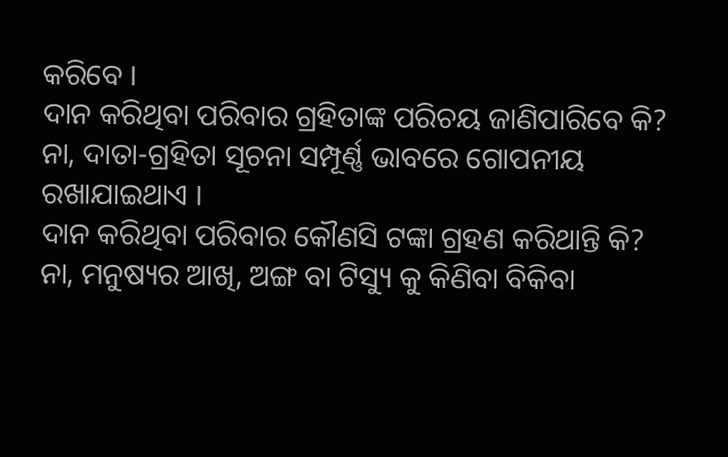କରିବେ ।
ଦାନ କରିଥିବା ପରିବାର ଗ୍ରହିତାଙ୍କ ପରିଚୟ ଜାଣିପାରିବେ କି?
ନା, ଦାତା-ଗ୍ରହିତା ସୂଚନା ସମ୍ପୂର୍ଣ୍ଣ ଭାବରେ ଗୋପନୀୟ ରଖାଯାଇଥାଏ ।
ଦାନ କରିଥିବା ପରିବାର କୌଣସି ଟଙ୍କା ଗ୍ରହଣ କରିଥାନ୍ତି କି?
ନା, ମନୁଷ୍ୟର ଆଖି, ଅଙ୍ଗ ବା ଟିସ୍ୟୁ କୁ କିଣିବା ବିକିବା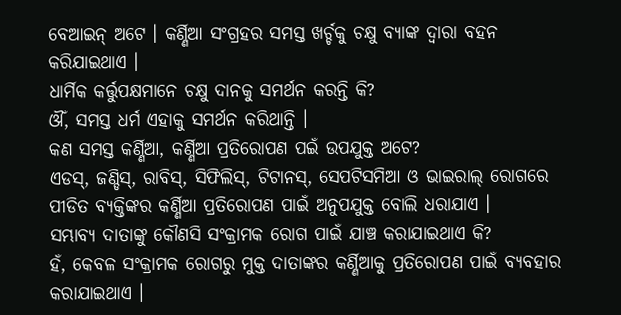ବେଆଇନ୍ ଅଟେ । କର୍ଣ୍ଣିଆ ସଂଗ୍ରହର ସମସ୍ତ ଖର୍ଚ୍ଚକୁ ଚକ୍ଷୁ ବ୍ୟାଙ୍କ ଦ୍ୱାରା ବହନ କରିଯାଇଥାଏ ।
ଧାର୍ମିକ କର୍ତ୍ତୁପକ୍ଷମାନେ ଚକ୍ଷୁ ଦାନକୁ ସମର୍ଥନ କରନ୍ତି କି?
ଔଁ, ସମସ୍ତ ଧର୍ମ ଏହାକୁ ସମର୍ଥନ କରିଥାନ୍ତି ।
କଣ ସମସ୍ତ କର୍ଣ୍ଣିଆ, କର୍ଣ୍ଣିଆ ପ୍ରତିରୋପଣ ପଇଁ ଉପଯୁକ୍ତ ଅଟେ?
ଏଡସ୍‌, ଜଣ୍ଡିସ୍‌, ରାବିସ୍‌, ସିଫିଲିସ୍‌, ଟିଟାନସ୍‌, ସେପଟିସମିଆ ଓ ଭାଇରାଲ୍ ରୋଗରେ ପୀଡିତ ବ୍ୟକ୍ତିଙ୍କର କର୍ଣ୍ଣିଆ ପ୍ରତିରୋପଣ ପାଇଁ ଅନୁପଯୁକ୍ତ ବୋଲି ଧରାଯାଏ ।
ସମ୍ଭାବ୍ୟ ଦାତାଙ୍କୁ କୌଣସି ସଂକ୍ରାମକ ରୋଗ ପାଇଁ ଯାଞ୍ଚ କରାଯାଇଥାଏ କି?
ହଁ, କେବଳ ସଂକ୍ରାମକ ରୋଗରୁ ମୁକ୍ତ ଦାତାଙ୍କର କର୍ଣ୍ଣିଆକୁ ପ୍ରତିରୋପଣ ପାଇଁ ବ୍ୟବହାର କରାଯାଇଥାଏ ।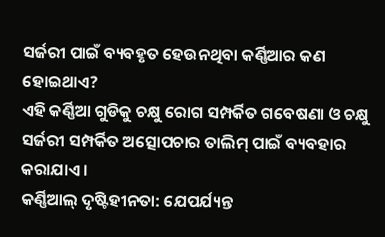ସର୍ଜରୀ ପାଇଁ ବ୍ୟବହୃତ ହେଉନଥିବା କର୍ଣ୍ଣିଆର କଣ ହୋଇଥାଏ?
ଏହି କର୍ଣ୍ଣିଆ ଗୁଡିକୁ ଚକ୍ଷୁ ରୋଗ ସମ୍ପର୍କିତ ଗବେଷଣା ଓ ଚକ୍ଷୁ ସର୍ଜରୀ ସମ୍ପର୍କିତ ଅତ୍ସୋପଚାର ତାଲିମ୍ ପାଇଁ ବ୍ୟବହାର କରାଯାଏ ।
କର୍ଣ୍ଣିଆଲ୍ ଦୃଷ୍ଟିହୀନତା: ଯେପର୍ଯ୍ୟନ୍ତ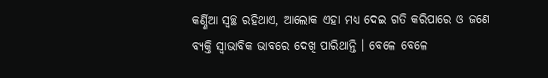କର୍ଣ୍ଣିଆ ସ୍ୱଚ୍ଛ ରହିଥାଏ, ଆଲୋକ ଏହା ମଧ୍ୟ ଦେଇ ଗତି କରିପାରେ ଓ ଜଣେ ବ୍ୟକ୍ତି ସ୍ୱାଭାବିକ ଭାବରେ ଦେଖି ପାରିଥାନ୍ତି । ବେଳେ ବେଳେ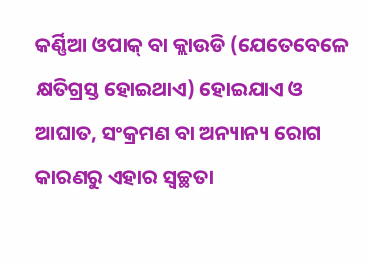କର୍ଣ୍ଣିଆ ଓପାକ୍ ବା କ୍ଲାଉଡି (ଯେତେବେଳେ କ୍ଷତିଗ୍ରସ୍ତ ହୋଇଥାଏ) ହୋଇଯାଏ ଓ ଆଘାତ, ସଂକ୍ରମଣ ବା ଅନ୍ୟାନ୍ୟ ରୋଗ କାରଣରୁ ଏହାର ସ୍ୱଚ୍ଛତା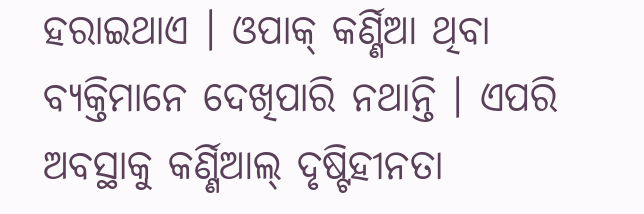ହରାଇଥାଏ । ଓପାକ୍ କର୍ଣ୍ଣିଆ ଥିବା ବ୍ୟକ୍ତିମାନେ ଦେଖିପାରି ନଥାନ୍ତି । ଏପରି ଅବସ୍ଥାକୁ କର୍ଣ୍ଣିଆଲ୍ ଦୃଷ୍ଟିହୀନତା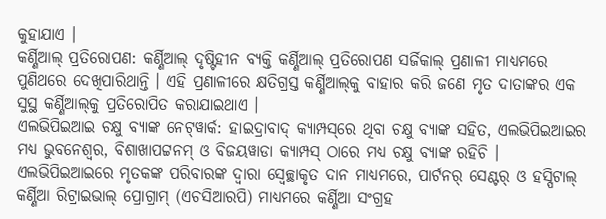କୁହାଯାଏ ।
କର୍ଣ୍ଣିଆଲ୍ ପ୍ରତିରୋପଣ: କର୍ଣ୍ଣିଆଲ୍ ଦୃଷ୍ଟିହୀନ ବ୍ୟକ୍ତି କର୍ଣ୍ଣିଆଲ୍ ପ୍ରତିରୋପଣ ସର୍ଜିକାଲ୍ ପ୍ରଣାଳୀ ମାଧ୍ୟମରେ ପୁଣିଥରେ ଦେଖିପାରିଥାନ୍ତି । ଏହି ପ୍ରଣାଳୀରେ କ୍ଷତିଗ୍ରସ୍ତ କର୍ଣ୍ଣିଆଲ୍‌କୁ ବାହାର କରି ଜଣେ ମୃତ ଦାତାଙ୍କର ଏକ ସୁସ୍ଥ କର୍ଣ୍ଣିଆଲ୍‌କୁ ପ୍ରତିରୋପିତ କରାଯାଇଥାଏ ।
ଏଲଭିପିଇଆଇ ଚକ୍ଷୁ ବ୍ୟାଙ୍କ ନେଟ୍‌ୱାର୍କ: ହାଇଦ୍ରାବାଦ୍ କ୍ୟାମ୍ପସ୍‌ରେ ଥିବା ଚକ୍ଷୁ ବ୍ୟାଙ୍କ ସହିତ, ଏଲଭିପିଇଆଇର ମଧ୍ୟ ଭୁବନେଶ୍ୱର, ବିଶାଖାପଟ୍ଟନମ୍ ଓ ବିଜୟୱାଡା କ୍ୟାମ୍ପସ୍ ଠାରେ ମଧ୍ୟ ଚକ୍ଷୁ ବ୍ୟାଙ୍କ ରହିଚି । ଏଲଭିପିଇଆଇରେ ମୃତକଙ୍କ ପରିବାରଙ୍କ ଦ୍ୱାରା ସ୍ୱେଚ୍ଛାକୃତ ଦାନ ମାଧ୍ୟମରେ, ପାର୍ଟନର୍ ସେଣ୍ଟର୍ ଓ ହସ୍ପିଟାଲ୍ କର୍ଣ୍ଣିଆ ରିଟ୍ରାଇଭାଲ୍ ପ୍ରୋଗ୍ରାମ୍ (ଏଚସିଆରପି) ମାଧ୍ୟମରେ କର୍ଣ୍ଣିଆ ସଂଗ୍ରହ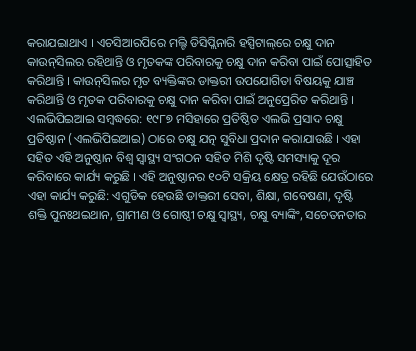କରାଯଇାଥାଏ । ଏଚସିଆରପିରେ ମଲ୍ଟି ଡିସିପ୍ଲିନାରି ହସ୍ପିଟାଲ୍‌ରେ ଚକ୍ଷୁ ଦାନ କାଉନ୍‌ସିଲର ରହିଥାନ୍ତି ଓ ମୃତକଙ୍କ ପରିବାରକୁ ଚକ୍ଷୁ ଦାନ କରିବା ପାଇଁ ପୋତ୍ସାହିତ କରିଥାନ୍ତି । କାଉନ୍‌ସିଲର ମୃତ ବ୍ୟକ୍ତିଙ୍କର ଡାକ୍ତରୀ ଉପଯୋଗିତା ବିଷୟକୁ ଯାଞ୍ଚ କରିଥାନ୍ତି ଓ ମୃତକ ପରିବାରକୁ ଚକ୍ଷୁ ଦାନ କରିବା ପାଇଁ ଅନୁପ୍ରେରିତ କରିଥାନ୍ତି ।
ଏଲଭିପିଇଆଇ ସମ୍ବଦ୍ଧରେ: ୧୯୮୭ ମସିହାରେ ପ୍ରତିଷ୍ଠିତ ଏଲଭି ପ୍ରସାଦ ଚକ୍ଷୁ ପ୍ରତିଷ୍ଠାନ (ଏଲଭିପିଇଆଇ) ଠାରେ ଚକ୍ଷୁ ଯତ୍ନ ସୁବିଧା ପ୍ରଦାନ କରାଯାଉଛି । ଏହା ସହିତ ଏହି ଅନୁଷ୍ଠାନ ବିଶ୍ୱ ସ୍ୱାସ୍ଥ୍ୟ ସଂଗଠନ ସହିତ ମିଶି ଦୃଷ୍ଟି ସମସ୍ୟାକୁ ଦୂର କରିବାରେ କାର୍ଯ୍ୟ କରୁଛି । ଏହି ଅନୁଷ୍ଠାନର ୧୦ଟି ସକ୍ରିୟ କ୍ଷେତ୍ର ରହିଛି ଯେଉଁଠାରେ ଏହା କାର୍ଯ୍ୟ କରୁଛି: ଏଗୁଡିକ ହେଉଛି ଡାକ୍ତରୀ ସେବା, ଶିକ୍ଷା, ଗବେଷଣା, ଦୃଷ୍ଟି ଶକ୍ତି ପୁନଃଥଇଥାନ, ଗ୍ରାମୀଣ ଓ ଗୋଷ୍ଠୀ ଚକ୍ଷୁ ସ୍ୱାସ୍ଥ୍ୟ, ଚକ୍ଷୁ ବ୍ୟାଙ୍କିଂ, ସଚେତନତାର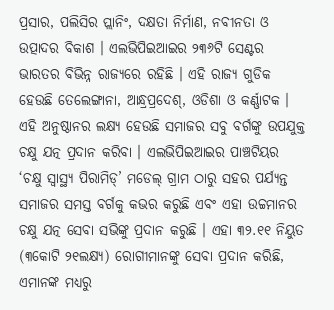ପ୍ରସାର, ପଲିସିର ପ୍ଲାନିଂ, ଦକ୍ଷତା ନିର୍ମାଣ, ନବୀନତା ଓ ଉତ୍ପାଦର ବିକାଶ । ଏଲଭିପିଇଆଇର ୨୩୬ଟି ସେଣ୍ଟର ଭାରତର ବିଭିନ୍ନ ରାଜ୍ୟରେ ରହିଛି । ଏହି ରାଜ୍ୟ ଗୁଡିକ ହେଉଛି ତେଲେଙ୍ଗାନା, ଆନ୍ଧ୍ରପ୍ରଦେଶ୍‌, ଓଡିଶା ଓ କର୍ଣ୍ଣାଟକ । ଏହି ଅନୁଷ୍ଠାନର ଲକ୍ଷ୍ୟ ହେଉଛି ସମାଜର ସବୁ ବର୍ଗଙ୍କୁ ଉପଯୁକ୍ତ ଚକ୍ଷୁ ଯତ୍ନ ପ୍ରଦାନ କରିବା । ଏଲଭିପିଇଆଇର ପାଞ୍ଚଟିୟର ‘ଚକ୍ଷୁ ସ୍ୱାସ୍ଥ୍ୟ ପିରାମିଡ୍‌’ ମଡେଲ୍ ଗ୍ରାମ ଠାରୁ ସହର ପର୍ଯ୍ୟନ୍ତ ସମାଜର ସମସ୍ତ ବର୍ଗକୁ କଭର କରୁଛି ଏବଂ ଏହା ଉଚ୍ଚମାନର ଚକ୍ଷୁ ଯତ୍ନ ସେବା ସଭିଙ୍କୁ ପ୍ରଦାନ କରୁଛି । ଏହା ୩୨.୧୧ ନିୟୁତ (୩କୋଟି ୨୧ଲକ୍ଷ୍ୟ) ରୋଗୀମାନଙ୍କୁ ସେବା ପ୍ରଦାନ କରିଛି, ଏମାନଙ୍କ ମଧ୍ୟରୁ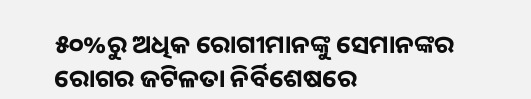୫୦%ରୁ ଅଧିକ ରୋଗୀମାନଙ୍କୁ ସେମାନଙ୍କର ରୋଗର ଜଟିଳତା ନିର୍ବିଶେଷରେ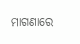ମାଗଣାରେ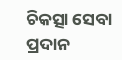ଚିକତ୍ସା ସେବା ପ୍ରଦାନ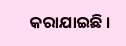କରାଯାଇଛି ।